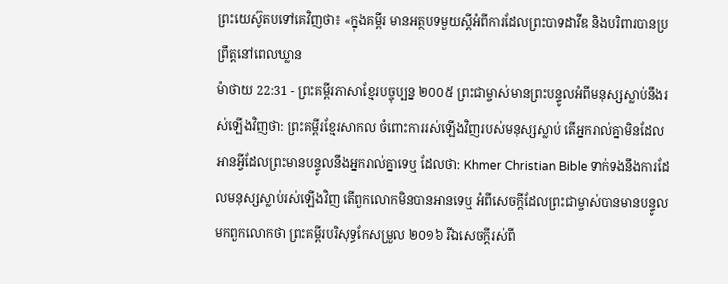ព្រះយេស៊ូតបទៅគេវិញថា៖ «ក្នុងគម្ពីរ មានអត្ថបទមួយស្ដីអំពីការដែលព្រះបាទដាវីឌ និងបរិពារបានប្រព្រឹត្តនៅពេលឃ្លាន
ម៉ាថាយ 22:31 - ព្រះគម្ពីរភាសាខ្មែរបច្ចុប្បន្ន ២០០៥ ព្រះជាម្ចាស់មានព្រះបន្ទូលអំពីមនុស្សស្លាប់នឹងរស់ឡើងវិញថា: ព្រះគម្ពីរខ្មែរសាកល ចំពោះការរស់ឡើងវិញរបស់មនុស្សស្លាប់ តើអ្នករាល់គ្នាមិនដែលអានអ្វីដែលព្រះមានបន្ទូលនឹងអ្នករាល់គ្នាទេឬ ដែលថា: Khmer Christian Bible ទាក់ទងនឹងការដែលមនុស្សស្លាប់រស់ឡើងវិញ តើពួកលោកមិនបានអានទេឬ អំពីសេចក្តីដែលព្រះជាម្ចាស់បានមានបន្ទូលមកពួកលោកថា ព្រះគម្ពីរបរិសុទ្ធកែសម្រួល ២០១៦ រីឯសេចក្តីរស់ពី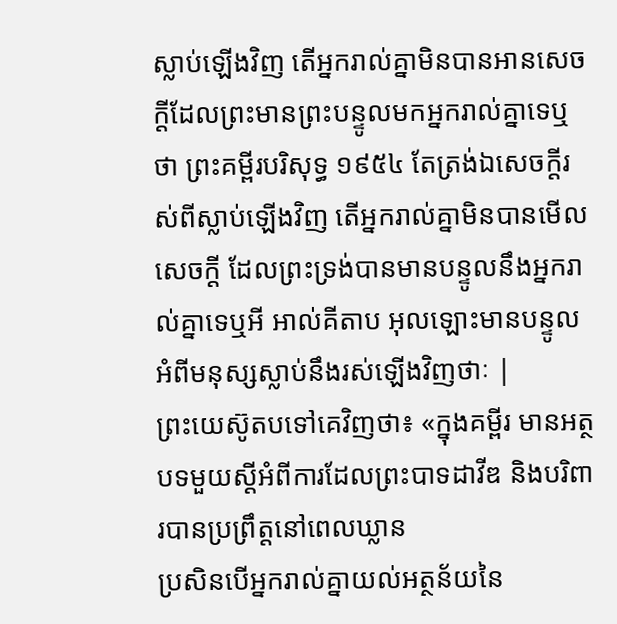ស្លាប់ឡើងវិញ តើអ្នករាល់គ្នាមិនបានអានសេចក្តីដែលព្រះមានព្រះបន្ទូលមកអ្នករាល់គ្នាទេឬថា ព្រះគម្ពីរបរិសុទ្ធ ១៩៥៤ តែត្រង់ឯសេចក្ដីរស់ពីស្លាប់ឡើងវិញ តើអ្នករាល់គ្នាមិនបានមើលសេចក្ដី ដែលព្រះទ្រង់បានមានបន្ទូលនឹងអ្នករាល់គ្នាទេឬអី អាល់គីតាប អុលឡោះមានបន្ទូលអំពីមនុស្សស្លាប់នឹងរស់ឡើងវិញថាៈ |
ព្រះយេស៊ូតបទៅគេវិញថា៖ «ក្នុងគម្ពីរ មានអត្ថបទមួយស្ដីអំពីការដែលព្រះបាទដាវីឌ និងបរិពារបានប្រព្រឹត្តនៅពេលឃ្លាន
ប្រសិនបើអ្នករាល់គ្នាយល់អត្ថន័យនៃ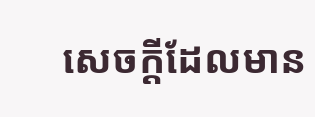សេចក្ដីដែលមាន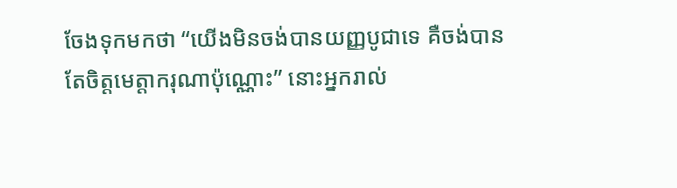ចែងទុកមកថា “យើងមិនចង់បានយញ្ញបូជាទេ គឺចង់បានតែចិត្តមេត្តាករុណាប៉ុណ្ណោះ” នោះអ្នករាល់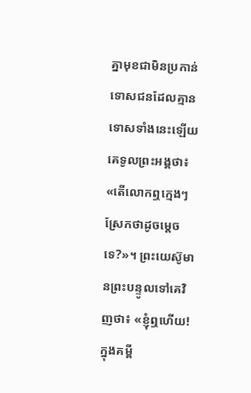គ្នាមុខជាមិនប្រកាន់ទោសជនដែលគ្មានទោសទាំងនេះឡើយ
គេទូលព្រះអង្គថា៖ «តើលោកឮក្មេងៗស្រែកថាដូចម្ដេចទេ?»។ ព្រះយេស៊ូមានព្រះបន្ទូលទៅគេវិញថា៖ «ខ្ញុំឮហើយ! ក្នុងគម្ពី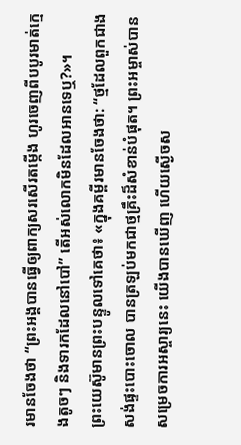រមានចែងថា “ព្រះអង្គបានធ្វើឲ្យពាក្យសរសើរតម្កើង ហូរចេញពីបបូរមាត់ក្មេងតូចៗ និងទារកដែលនៅបៅ” តើអស់លោកមិនដែលអានទេឬ?»។
ព្រះយេស៊ូមានព្រះបន្ទូលទៅគេថា៖ «ក្នុងគម្ពីរមានចែងថា: “ថ្មដែលពួកជាងសង់ផ្ទះបោះចោល បានត្រឡប់មកជាថ្មគ្រឹះដ៏សំខាន់បំផុត។ ព្រះអម្ចាស់បានសម្រេចការអស្ចារ្យនេះ យើងបានឃើញ ហើយស្ងើចស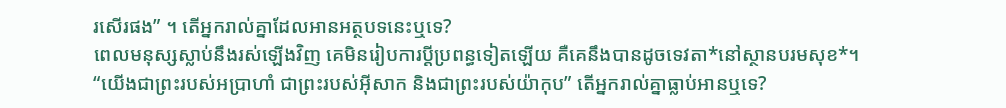រសើរផង” ។ តើអ្នករាល់គ្នាដែលអានអត្ថបទនេះឬទេ?
ពេលមនុស្សស្លាប់នឹងរស់ឡើងវិញ គេមិនរៀបការប្ដីប្រពន្ធទៀតឡើយ គឺគេនឹងបានដូចទេវតា*នៅស្ថានបរមសុខ*។
“យើងជាព្រះរបស់អប្រាហាំ ជាព្រះរបស់អ៊ីសាក និងជាព្រះរបស់យ៉ាកុប” តើអ្នករាល់គ្នាធ្លាប់អានឬទេ?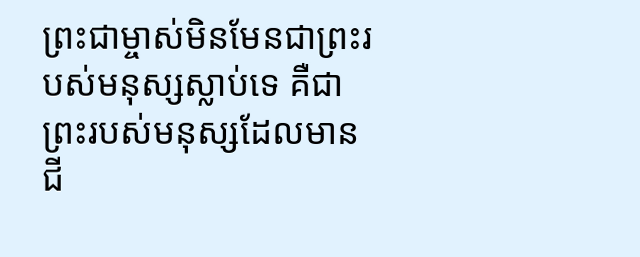ព្រះជាម្ចាស់មិនមែនជាព្រះរបស់មនុស្សស្លាប់ទេ គឺជាព្រះរបស់មនុស្សដែលមានជី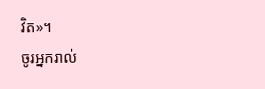វិត»។
ចូរអ្នករាល់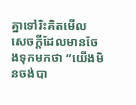គ្នាទៅរិះគិតមើល សេចក្ដីដែលមានចែងទុកមកថា “យើងមិនចង់បា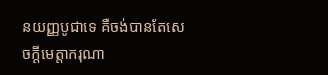នយញ្ញបូជាទេ គឺចង់បានតែសេចក្ដីមេត្តាករុណា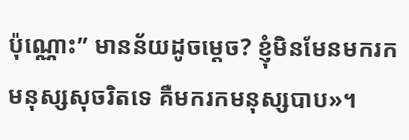ប៉ុណ្ណោះ” មានន័យដូចម្ដេច? ខ្ញុំមិនមែនមករកមនុស្សសុចរិតទេ គឺមករកមនុស្សបាប»។